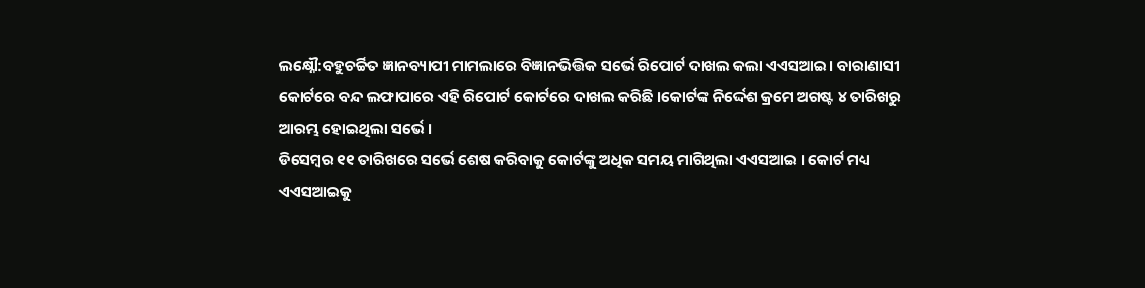ଲକ୍ଷ୍ନୌ:ବହୁଚର୍ଚ୍ଚିତ ଜ୍ଞାନବ୍ୟାପୀ ମାମଲାରେ ବିଜ୍ଞାନଭିତ୍ତିକ ସର୍ଭେ ରିପୋର୍ଟ ଦାଖଲ କଲା ଏଏସଆଇ। ବାରାଣାସୀ କୋର୍ଟରେ ବନ୍ଦ ଲଫାପାରେ ଏହି ରିପୋର୍ଟ କୋର୍ଟରେ ଦାଖଲ କରିଛି ।କୋର୍ଟଙ୍କ ନିର୍ଦ୍ଦେଶ କ୍ରମେ ଅଗଷ୍ଟ ୪ ତାରିଖରୁ ଆରମ୍ଭ ହୋଇଥିଲା ସର୍ଭେ ।
ଡିସେମ୍ବର ୧୧ ତାରିଖରେ ସର୍ଭେ ଶେଷ କରିବାକୁ କୋର୍ଟଙ୍କୁ ଅଧିକ ସମୟ ମାଗିଥିଲା ଏଏସଆଇ । କୋର୍ଟ ମଧ୍ୟ ଏଏସଆଇକୁ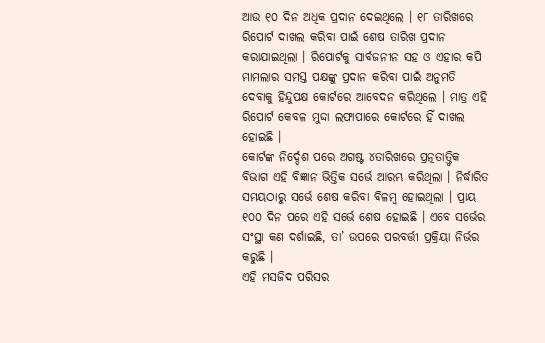ଆଉ ୧୦ ଦିନ ଅଧିକ ପ୍ରଦାନ ଦେଇଥିଲେ । ୧୮ ତାରିଖରେ ରିପୋର୍ଟ ଦାଖଲ କରିବା ପାଇଁ ଶେଷ ତାରିଖ ପ୍ରଦାନ କରାଯାଇଥିଲା । ରିପୋର୍ଟକୁ ସାର୍ବଜନୀନ ସହ ଓ ଏହାର କପି ମାମଲାର ସମସ୍ତ ପକ୍ଷଙ୍କୁ ପ୍ରଦାନ କରିବା ପାଇଁ ଅନୁମତି ଦେବାକୁ ହିନ୍ଦୁପକ୍ଷ କୋର୍ଟରେ ଆବେଦନ କରିଥିଲେ । ମାତ୍ର ଏହି ରିପୋର୍ଟ କେବଳ ମୁଦ୍ଦା ଲଫାପାରେ କୋର୍ଟରେ ହିଁ ଦାଖଲ ହୋଇଛି ।
କୋର୍ଟଙ୍କ ନିର୍ଦ୍ଦେଶ ପରେ ଅଗଷ୍ଟ ୪ତାରିଖରେ ପ୍ରତ୍ନତାତ୍ତ୍ବିକ ବିଭାଗ ଏହି ବିଜ୍ଞାନ ଭିତ୍ତିକ ସର୍ଭେ ଆରମ୍ଭ କରିଥିଲା । ନିର୍ଦ୍ଧାରିତ ସମୟଠାରୁ ସର୍ଭେ ଶେଷ କରିବା ବିଳମ୍ବ ହୋଇଥିଲା । ପ୍ରାୟ ୧୦୦ ଦିନ ପରେ ଏହି ସର୍ଭେ ଶେଷ ହୋଇଛି । ଏବେ ସର୍ଭେର ସଂସ୍ଥା କଣ ଦର୍ଶାଇଛି, ତା’ ଉପରେ ପରବର୍ତ୍ତୀ ପ୍ରକ୍ରିୟା ନିର୍ଭର କରୁଛି ।
ଏହି ମସଜିଦ ପରିସର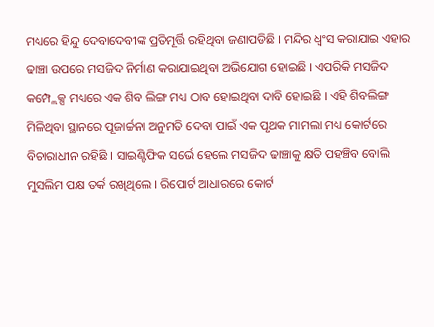ମଧ୍ୟରେ ହିନ୍ଦୁ ଦେବାଦେବୀଙ୍କ ପ୍ରତିମୂର୍ତ୍ତି ରହିଥିବା ଜଣାପଡିଛି । ମନ୍ଦିର ଧ୍ବଂସ କରାଯାଇ ଏହାର ଢାଞ୍ଚା ଉପରେ ମସଜିଦ ନିର୍ମାଣ କରାଯାଇଥିବା ଅଭିଯୋଗ ହୋଇଛି । ଏପରିକି ମସଜିଦ କମ୍ପ୍ଲେକ୍ସ ମଧ୍ୟରେ ଏକ ଶିବ ଲିଙ୍ଗ ମଧ୍ୟ ଠାବ ହୋଇଥିବା ଦାବି ହୋଇଛି । ଏହି ଶିବଲିଙ୍ଗ ମିଳିଥିବା ସ୍ଥାନରେ ପୂଜାର୍ଚ୍ଚନା ଅନୁମତି ଦେବା ପାଇଁ ଏକ ପୃଥକ ମାମଲା ମଧ୍ୟ କୋର୍ଟରେ ବିଚାରାଧୀନ ରହିଛି । ସାଇଣ୍ଟିଫିକ ସର୍ଭେ ହେଲେ ମସଜିଦ ଢାଞ୍ଚାକୁ କ୍ଷତି ପହଞ୍ଚିବ ବୋଲି ମୁସଲିମ ପକ୍ଷ ତର୍କ ରଖିଥିଲେ । ରିପୋର୍ଟ ଆଧାରରେ କୋର୍ଟ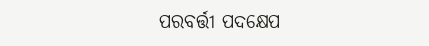ପରବର୍ତ୍ତୀ ପଦକ୍ଷେପ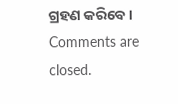ଗ୍ରହଣ କରିବେ ।
Comments are closed.